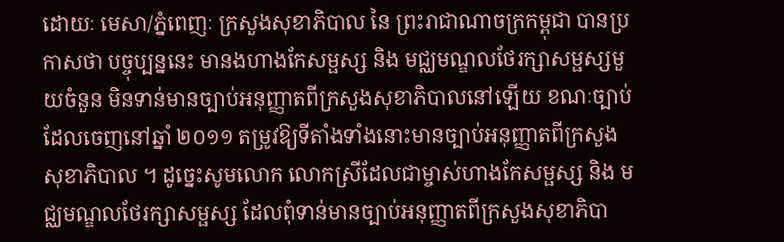ដោយៈ មេសា/ភ្នំពេញៈ ក្រសួងសុខាភិបាល នៃ ព្រះរាជាណាចក្រកម្ពុជា បានប្រកាសថា បច្ចុប្បន្ននេះ មានងហាងកែសម្ផស្ស និង មជ្ឈមណ្ឌលថែរក្សាសម្ផស្សមួយចំនួន មិនទាន់មានច្បាប់អនុញ្ញាតពីក្រសួងសុខាភិបាលនៅឡើយ ខណៈច្បាប់ដែលចេញនៅឆ្នាំ ២០១១ តម្រូវឱ្យទីតាំងទាំងនោះមានច្បាប់អនុញ្ញាតពីក្រសួងសុខាភិបាល ។ ដូច្នេះសូមលោក លោកស្រីដែលជាម្ចាស់ហាងកែសម្ផស្ស និង មជ្ឈមណ្ឌលថែរក្សាសម្ផស្ស ដែលពុំទាន់មានច្បាប់អនុញ្ញាតពីក្រសួងសុខាភិបា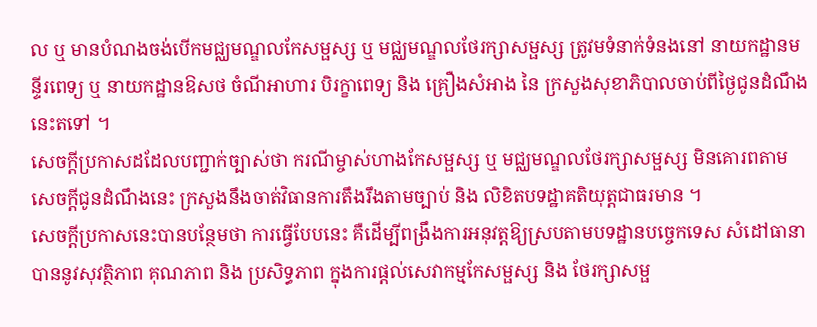ល ឬ មានបំណងចង់បើកមជ្ឈមណ្ឌលកែសម្ផស្ស ឬ មជ្ឈមណ្ឌលថែរក្សាសម្ផស្ស ត្រូវមទំនាក់ទំនងនៅ នាយកដ្ឋានមន្ទីរពេទ្យ ឬ នាយកដ្ឋានឱសថ ចំណីអាហារ បិរក្ខាពេទ្យ និង គ្រឿងសំអាង នៃ ក្រសួងសុខាភិបាលចាប់ពីថ្ងៃជូនដំណឹងនេះតទៅ ។
សេចក្តីប្រកាសដដែលបញ្ជាក់ច្បាស់ថា ករណីម្ចាស់ហាងកែសម្ផស្ស ឬ មជ្ឈមណ្ឌលថែរក្សាសម្ផស្ស មិនគោរពតាមសេចក្តីជូនដំណឹងនេះ ក្រសួងនឹងចាត់វិធានការតឹងរឹងតាមច្បាប់ និង លិខិតបទដ្ឋាគតិយុត្តជាធរមាន ។
សេចក្តីប្រកាសនេះបានបន្ថែមថា ការធ្វើបែបនេះ គឺដើម្បីពង្រឹងការអនុវត្តឱ្យស្របតាមបទដ្ឋានបច្ចេកទេស សំដៅធានាបាននូវសុវត្ថិភាព គុណភាព និង ប្រសិទ្ធភាព ក្នុងការផ្តល់សេវាកម្មកែសម្ផស្ស និង ថែរក្សាសម្ផ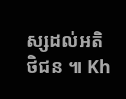ស្សដល់អតិថិជន ៕ Kh